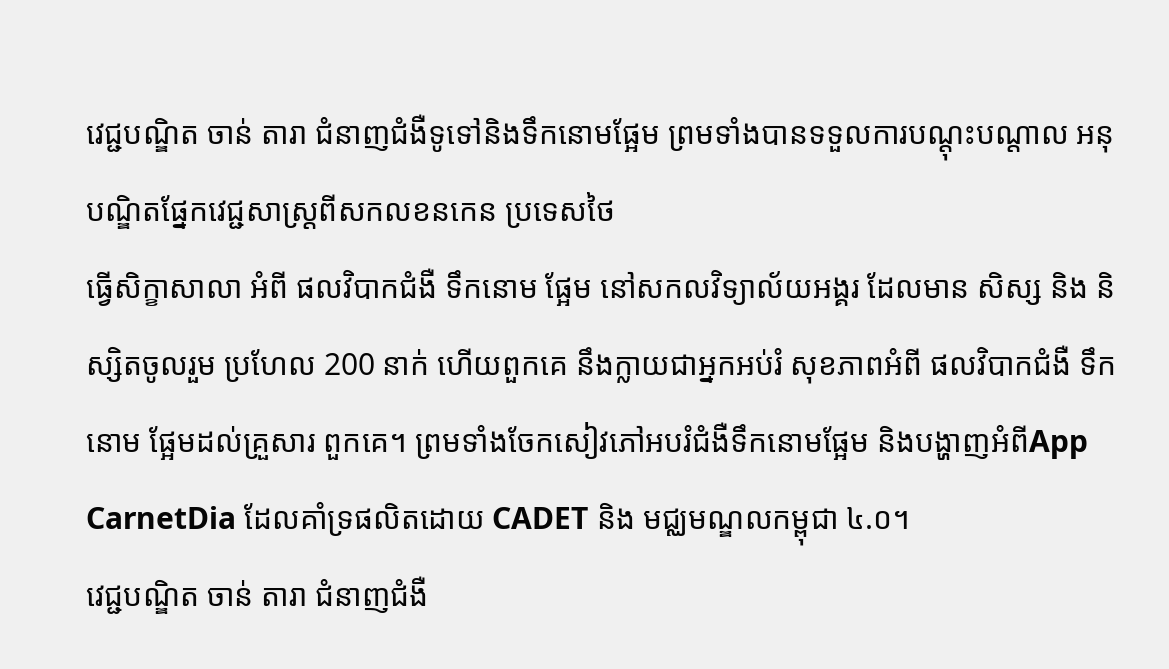វេជ្ជបណ្ឌិត ចាន់ តារា ជំនាញជំងឺទូទៅនិងទឹកនោមផ្អែម ព្រមទាំងបានទទួលការបណ្តុះបណ្តាល អនុបណ្ឌិតផ្នែកវេជ្ជសាស្ត្រពីសកលខនកេន ប្រទេសថៃ
ធ្វើសិក្ខាសាលា អំពី ផលវិបាកជំងឺ ទឹកនោម ផ្អែម នៅសកលវិទ្យាល័យអង្គរ ដែលមាន សិស្ស និង និស្សិតចូលរួម ប្រហែល 200 នាក់ ហើយពួកគេ នឹងក្លាយជាអ្នកអប់រំ សុខភាពអំពី ផលវិបាកជំងឺ ទឹកនោម ផ្អែមដល់គ្រួសារ ពួកគេ។ ព្រមទាំងចែកសៀវភៅអបរំជំងឺទឹកនោមផ្អែម និងបង្ហាញអំពីApp CarnetDia ដែលគាំទ្រផលិតដោយ CADET និង មជ្ឈមណ្ឌលកម្ពុជា ៤.០។
វេជ្ជបណ្ឌិត ចាន់ តារា ជំនាញជំងឺ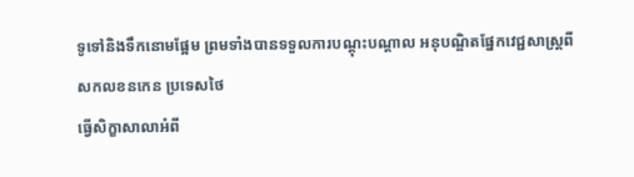ទូទៅនិងទឹកនោមផ្អែម ព្រមទាំងបានទទួលការបណ្តុះបណ្តាល អនុបណ្ឌិតផ្នែកវេជ្ជសាស្ត្រពីសកលខនកេន ប្រទេសថៃ
ធ្វើសិក្ខាសាលាអំពី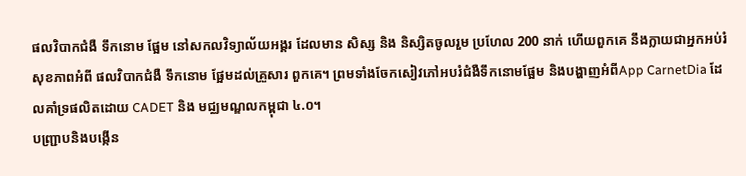ផលវិបាកជំងឺ ទឹកនោម ផ្អែម នៅសកលវិទ្យាល័យអង្គរ ដែលមាន សិស្ស និង និស្សិតចូលរួម ប្រហែល 200 នាក់ ហើយពួកគេ នឹងក្លាយជាអ្នកអប់រំ សុខភាពអំពី ផលវិបាកជំងឺ ទឹកនោម ផ្អែមដល់គ្រួសារ ពួកគេ។ ព្រមទាំងចែកសៀវភៅអបរំជំងឺទឹកនោមផ្អែម និងបង្ហាញអំពីApp CarnetDia ដែលគាំទ្រផលិតដោយ CADET និង មជ្ឈមណ្ឌលកម្ពុជា ៤.០។
បញ្ជ្រាបនិងបង្កេីន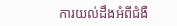ការយល់ដឹងអំពីជំងឺ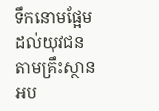ទឹកនោមផ្អែមដល់យុវជនតាមគ្រឹះស្ថានអប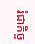រំជាកិច្ច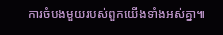ការចំបងមួយរបស់ពួកយេីងទាំងអស់គ្នា៕